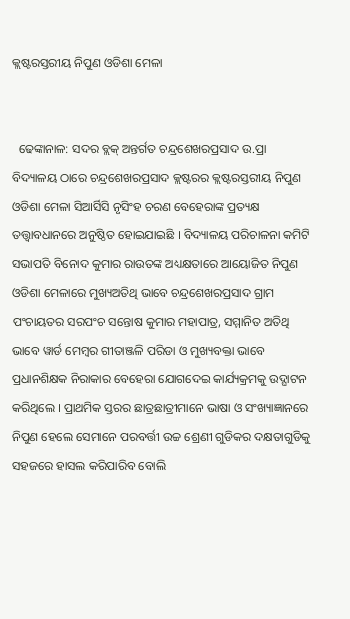କ୍ଲଷ୍ଟରସ୍ତରୀୟ ନିପୁଣ ଓଡିଶା ମେଳା


  ଢେଙ୍କାନାଳ: ସଦର ବ୍ଲକ୍ ଅନ୍ତର୍ଗତ ଚନ୍ଦ୍ରଶେଖରପ୍ରସାଦ ଉ.ପ୍ରା ବିଦ୍ୟାଳୟ ଠାରେ ଚନ୍ଦ୍ରଶେଖରପ୍ରସାଦ କ୍ଲଷ୍ଟରର କ୍ଲଷ୍ଟରସ୍ତରୀୟ ନିପୁଣ ଓଡିଶା ମେଳା ସିଆର୍ସିସି ନୃସିଂହ ଚରଣ ବେହେରାଙ୍କ ପ୍ରତ୍ୟକ୍ଷ ତତ୍ତ୍ୱାବଧାନରେ ଅନୁଷ୍ଠିତ ହୋଇଯାଇଛି । ବିଦ୍ୟାଳୟ ପରିଚାଳନା କମିଟି ସଭାପତି ବିନୋଦ କୁମାର ରାଉତଙ୍କ ଅଧ୍ୟକ୍ଷତାରେ ଆୟୋଜିତ ନିପୁଣ ଓଡିଶା ମେଳାରେ ମୁଖ୍ୟଅତିଥି ଭାବେ ଚନ୍ଦ୍ରଶେଖରପ୍ରସାଦ ଗ୍ରାମ ପଂଚାୟତର ସରପଂଚ ସନ୍ତୋଷ କୁମାର ମହାପାତ୍ର, ସମ୍ମାନିତ ଅତିଥି ଭାବେ ୱାର୍ଡ ମେମ୍ବର ଗୀତାଞ୍ଜଳି ପରିଡା ଓ ମୁଖ୍ୟବକ୍ତା ଭାବେ ପ୍ରଧାନଶିକ୍ଷକ ନିରାକାର ବେହେରା ଯୋଗଦେଇ କାର୍ଯ୍ୟକ୍ରମକୁ ଉଦ୍ଘାଟନ କରିଥିଲେ । ପ୍ରାଥମିକ ସ୍ତରର ଛାତ୍ରଛାତ୍ରୀମାନେ ଭାଷା ଓ ସଂଖ୍ୟାଜ୍ଞାନରେ ନିପୁଣ ହେଲେ ସେମାନେ ପରବର୍ତ୍ତୀ ଉଚ୍ଚ ଶ୍ରେଣୀ ଗୁଡିକର ଦକ୍ଷତାଗୁଡିକୁ ସହଜରେ ହାସଲ କରିପାରିବ ବୋଲି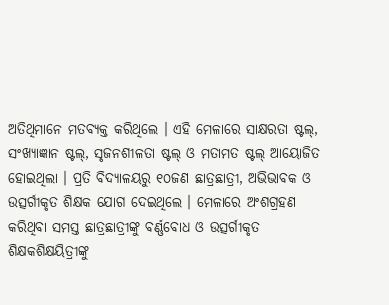ଅତିଥିମାନେ ମତବ୍ୟକ୍ତ କରିଥିଲେ । ଏହି ମେଳାରେ ସାକ୍ଷରତା ଷ୍ଟଲ୍, ସଂଖ୍ୟାଜ୍ଞାନ ଷ୍ଟଲ୍, ସୃଜନଶୀଳତା ଷ୍ଟଲ୍ ଓ ମତାମତ ଷ୍ଟଲ୍ ଆୟୋଜିତ ହୋଇଥିଲା । ପ୍ରତି ବିଦ୍ୟାଳୟରୁ ୧୦ଜଣ ଛାତ୍ରଛାତ୍ରୀ, ଅଭିଭାବକ ଓ ଉତ୍ସର୍ଗୀକୃତ ଶିକ୍ଷକ ଯୋଗ ଦେଇଥିଲେ । ମେଳାରେ ଅଂଶଗ୍ରହଣ କରିଥିବା ସମସ୍ତ ଛାତ୍ରଛାତ୍ରୀଙ୍କୁ ବର୍ଣ୍ଣବୋଧ ଓ ଉତ୍ସର୍ଗୀକୃତ ଶିକ୍ଷକଶିକ୍ଷୟିତ୍ରୀଙ୍କୁ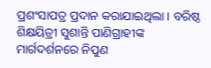ପ୍ରଶଂସାପତ୍ର ପ୍ରଦାନ କରାଯାଇଥିଲା । ବରିଷ୍ଠ ଶିକ୍ଷୟିତ୍ରୀ ସୁଶାନ୍ତି ପାଣିଗ୍ରାହୀଙ୍କ ମାର୍ଗଦର୍ଶନରେ ନିପୁଣ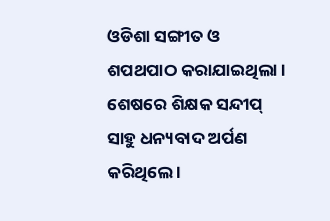ଓଡିଶା ସଙ୍ଗୀତ ଓ ଶପଥପାଠ କରାଯାଇଥିଲା । ଶେଷରେ ଶିକ୍ଷକ ସନ୍ଦୀପ୍ ସାହୁ ଧନ୍ୟବାଦ ଅର୍ପଣ କରିଥିଲେ ।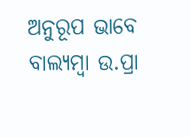ଅନୁରୂପ ଭାବେ ବାଲ୍ୟମ୍ବା ଉ.ପ୍ରା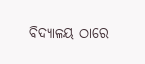ବିଦ୍ୟାଳୟ ଠାରେ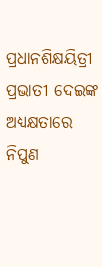ପ୍ରଧାନଶିକ୍ଷୟିତ୍ରୀ ପ୍ରଭାତୀ ଦେଇଙ୍କ ଅଧ୍ୟକ୍ଷତାରେ ନିପୁଣ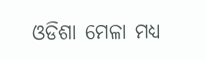ଓଡିଶା ମେଳା ମଧ୍ୟ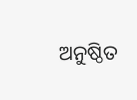ଅନୁଷ୍ଠିତ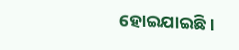ହୋଇଯାଇଛି ।